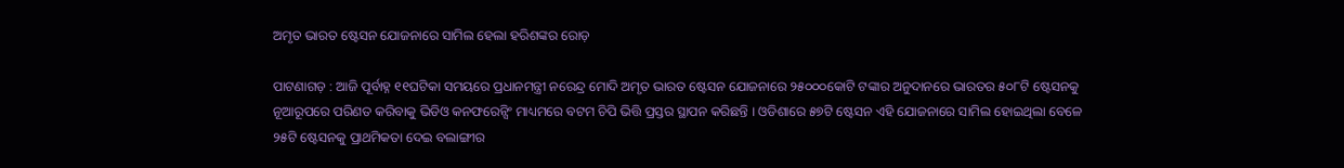ଅମୃତ ଭାରତ ଷ୍ଟେସନ ଯୋଜନାରେ ସାମିଲ ହେଲା ହରିଶଙ୍କର ରୋଡ଼

ପାଟଣାଗଡ଼ : ଆଜି ପୂର୍ବାହ୍ନ ୧୧ଘଟିକା ସମୟରେ ପ୍ରଧାନମନ୍ତ୍ରୀ ନରେନ୍ଦ୍ର ମୋଦି ଅମୃତ ଭାରତ ଷ୍ଟେସନ ଯୋଜନାରେ ୨୫୦୦୦କୋଟି ଟଙ୍କାର ଅନୁଦାନରେ ଭାରତର ୫୦୮ଟି ଷ୍ଟେସନକୁ ନୂଆରୂପରେ ପରିଣତ କରିବାକୁ ଭିଡିଓ କନଫରେନ୍ସିଂ ମାଧ୍ୟମରେ ବଟମ ଚିପି ଭିତ୍ତି ପ୍ରସ୍ତର ସ୍ଥାପନ କରିଛନ୍ତି । ଓଡିଶାରେ ୫୭ଟି ଷ୍ଟେସନ ଏହି ଯୋଜନାରେ ସାମିଲ ହୋଇଥିଲା ବେଳେ ୨୫ଟି ଷ୍ଟେସନକୁ ପ୍ରାଥମିକତା ଦେଇ ବଲାଙ୍ଗୀର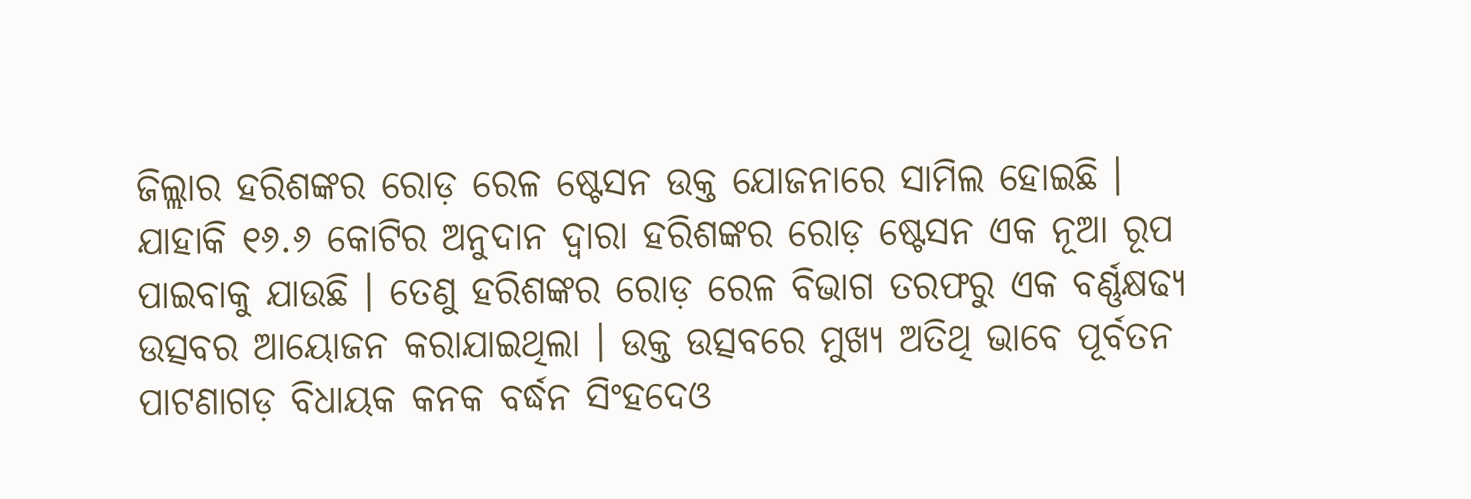ଜିଲ୍ଲାର ହରିଶଙ୍କର ରୋଡ଼ ରେଳ ଷ୍ଟେସନ ଉକ୍ତ ଯୋଜନାରେ ସାମିଲ ହୋଇଛି । ଯାହାକି ୧୬.୬ କୋଟିର ଅନୁଦାନ ଦ୍ୱାରା ହରିଶଙ୍କର ରୋଡ଼ ଷ୍ଟେସନ ଏକ ନୂଆ ରୂପ ପାଇବାକୁ ଯାଉଛି । ତେଣୁ ହରିଶଙ୍କର ରୋଡ଼ ରେଳ ବିଭାଗ ତରଫରୁ ଏକ ବର୍ଣ୍ଣକ୍ଷଢ୍ୟ ଉତ୍ସବର ଆୟୋଜନ କରାଯାଇଥିଲା । ଉକ୍ତ ଉତ୍ସବରେ ମୁଖ୍ୟ ଅତିଥି ଭାବେ ପୂର୍ବତନ ପାଟଣାଗଡ଼ ବିଧାୟକ କନକ ବର୍ଦ୍ଧନ ସିଂହଦେଓ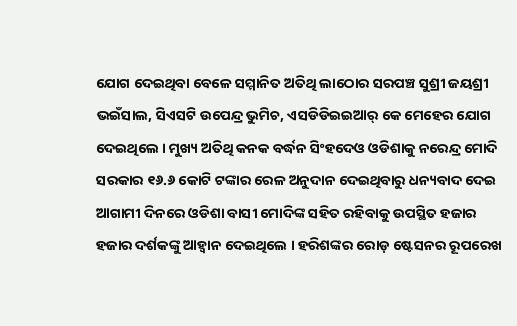ଯୋଗ ଦେଇଥିବା ବେଳେ ସମ୍ମାନିତ ଅତିଥି ଲାଠୋର ସରପଞ୍ଚ ସୁଶ୍ରୀ ଜୟଶ୍ରୀ ଭଇଁସାଲ, ସିଏସଟି ଉପେନ୍ଦ୍ର ଭୁମିଚ, ଏସଡିଡିଇଇଆର୍‌ କେ ମେହେର ଯୋଗ ଦେଇଥିଲେ । ମୁଖ୍ୟ ଅତିଥି କନକ ବର୍ଦ୍ଧନ ସିଂହଦେଓ ଓଡିଶାକୁ ନରେନ୍ଦ୍ର ମୋଦି ସରକାର ୧୬.୬ କୋଟି ଟଙ୍କାର ରେଳ ଅନୁଦାନ ଦେଇଥିବାରୁ ଧନ୍ୟବାଦ ଦେଇ ଆଗାମୀ ଦିନରେ ଓଡିଶା ବାସୀ ମୋଦିଙ୍କ ସହିତ ରହିବାକୁ ଉପସ୍ଥିତ ହଜାର ହଜାର ଦର୍ଶକଙ୍କୁ ଆହ୍ୱାନ ଦେଇଥିଲେ । ହରିଶଙ୍କର ରୋଡ଼ ଷ୍ଟେସନର ରୂପରେଖ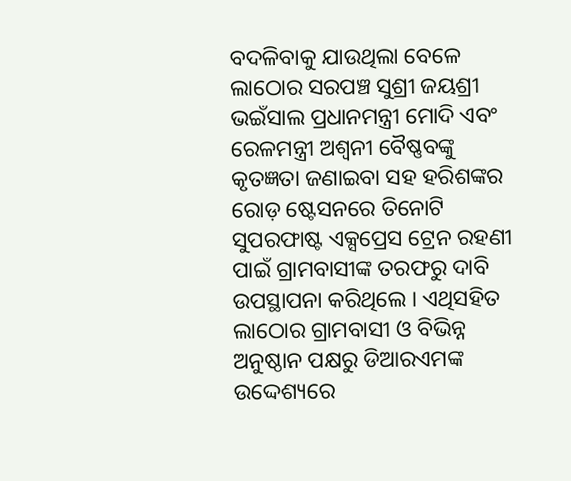ବଦଳିବାକୁ ଯାଉଥିଲା ବେଳେ ଲାଠୋର ସରପଞ୍ଚ ସୁଶ୍ରୀ ଜୟଶ୍ରୀ ଭଇଁସାଲ ପ୍ରଧାନମନ୍ତ୍ରୀ ମୋଦି ଏବଂ ରେଳମନ୍ତ୍ରୀ ଅଶ୍ୱନୀ ବୈଷ୍ଣବଙ୍କୁ କୃତଜ୍ଞତା ଜଣାଇବା ସହ ହରିଶଙ୍କର ରୋଡ଼ ଷ୍ଟେସନରେ ତିନୋଟି ସୁପରଫାଷ୍ଟ ଏକ୍ସପ୍ରେସ ଟ୍ରେନ ରହଣୀ ପାଇଁ ଗ୍ରାମବାସୀଙ୍କ ତରଫରୁ ଦାବି ଉପସ୍ଥାପନା କରିଥିଲେ । ଏଥିସହିତ ଲାଠୋର ଗ୍ରାମବାସୀ ଓ ବିଭିନ୍ନ ଅନୁଷ୍ଠାନ ପକ୍ଷରୁ ଡିଆରଏମଙ୍କ ଉଦ୍ଦେଶ୍ୟରେ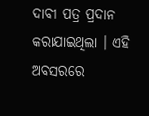ଦାବୀ ପତ୍ର ପ୍ରଦାନ କରାଯାଇଥିଲା । ଏହି ଅବସରରେ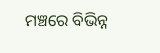ମଞ୍ଚରେ ବିଭିନ୍ନ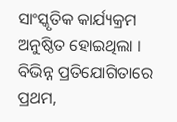ସାଂସ୍କୃତିକ କାର୍ଯ୍ୟକ୍ରମ ଅନୁଷ୍ଠିତ ହୋଇଥିଲା । ବିଭିନ୍ନ ପ୍ରତିଯୋଗିତାରେ ପ୍ରଥମ,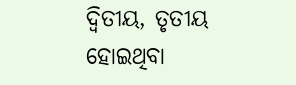ଦ୍ୱିତୀୟ, ତୃତୀୟ ହୋଇଥିବା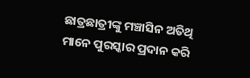ଛାତ୍ରଛାତ୍ରୀଙ୍କୁ ମଞ୍ଚାସିନ ଅତିଥି ମାନେ ପୁରସ୍କାର ପ୍ରଦାନ କରି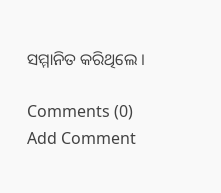ସମ୍ମାନିତ କରିଥିଲେ ।

Comments (0)
Add Comment